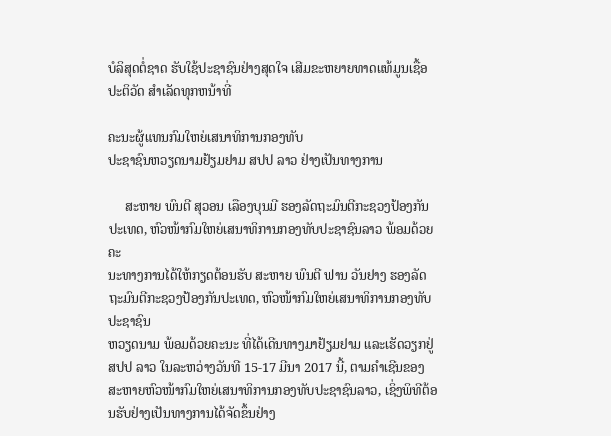ບໍລິສຸດຕໍ່ຊາດ ຮັບໃຊ້ປະຊາຊົນຢ່າງສຸດໃຈ ເສີມຂະຫຍາຍທາດແທ້ມູນເຊື້ອປະຕິວັດ ສໍາເລັດທຸກຫນ້າທີ່

ຄະນະຜູ້ແທນກົມໃຫຍ່ເສນາທິການກອງທັບ
ປະຊາຊົນຫວຽດນາມຢ້ຽມຢາມ ສປປ ລາວ ຢ່າງເປັນທາງການ

     ສະຫາຍ ພົນຕີ ສຸວອນ ເລືອງບຸນມີ ຮອງລັດຖະມົນຕີກະຊວງປ້ອງກັນປະເທດ, ຫົວໜ້າກົມໃຫຍ່ເສນາທິການກອງທັບປະຊາຊົນລາວ ພ້ອມດ້ວຍຄະ
ນະທາງການໄດ້ໃຫ້ກຽດຕ້ອນຮັບ ສະຫາຍ ພົນຕີ ຟານ ວັນຢາງ ຮອງລັດຖະມົນຕີກະຊວງປ້ອງກັນປະເທດ, ຫົວໜ້າກົມໃຫຍ່ເສນາທິການກອງທັບປະຊາຊົນ
ຫວຽດນາມ ພ້ອມດ້ວຍຄະນະ ທີ່ໄດ້ເດີນທາງມາຢ້ຽມຢາມ ແລະເຮັດວຽກຢູ່ ສປປ ລາວ ໃນລະຫວ່າງວັນທີ 15-17 ມີນາ 2017 ນີ້, ຕາມຄຳເຊີນຂອງ
ສະຫາຍຫົວໜ້າກົມໃຫຍ່ເສນາທິການກອງທັບປະຊາຊົນລາວ, ເຊິ່ງພິທີຕ້ອນຮັບຢ່າງເປັນທາງການໄດ້ຈັດຂຶ້ນຢ່າງ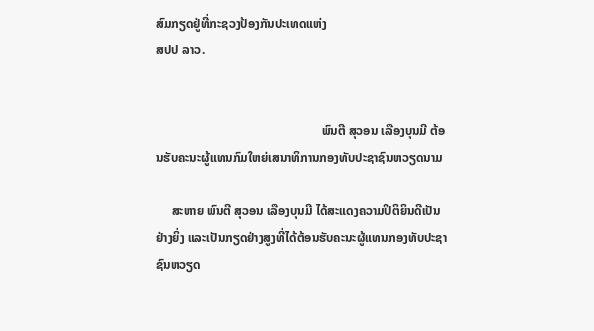ສົມກຽດຢູ່ທີ່ກະຊວງປ້ອງກັນປະເທດແຫ່ງ
ສປປ ລາວ.


                                                     ພົນຕີ ສຸວອນ ເລືອງບຸນມີ ຕ້ອນຮັບຄະນະຜູ້ແທນກົມໃຫຍ່ເສນາທິການກອງທັບປະຊາຊົນຫວຽດນາມ

     ສະຫາຍ ພົນຕີ ສຸວອນ ເລືອງບຸນມີ ໄດ້ສະແດງຄວາມປິຕິຍິນດີເປັນຢ່າງຍິ່ງ ແລະເປັນກຽດຢ່າງສູງທີ່ໄດ້ຕ້ອນຮັບຄະນະຜູ້ແທນກອງທັບປະຊາຊົນຫວຽດ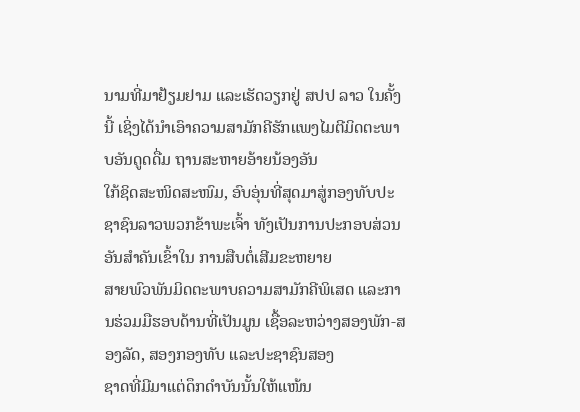ນາມທີ່ມາຢ້ຽມຢາມ ແລະເຮັດວຽກຢູ່ ສປປ ລາວ ໃນຄັ້ງນີ້ ເຊິ່ງໄດ້ນຳເອົາຄວາມສາມັກຄີຮັກແພງໄມຕີມິດຕະພາບອັນດູດດື່ມ ຖານສະຫາຍອ້າຍນ້ອງອັນ
ໃກ້ຊິດສະໜິດສະໜົມ, ອົບອຸ່ນທີ່ສຸດມາສູ່ກອງທັບປະຊາຊົນລາວພວກຂ້າພະເຈົ້າ ທັງເປັນການປະກອບສ່ວນອັນສຳຄັນເຂົ້າໃນ ການສືບຕໍ່ເສີມຂະຫຍາຍ
ສາຍພົວພັນມິດຕະພາບຄວາມສາມັກຄີພິເສດ ແລະການຮ່ວມມືຮອບດ້ານທີ່ເປັນມູນ ເຊື້ອລະຫວ່າງສອງພັກ-ສອງລັດ, ສອງກອງທັບ ແລະປະຊາຊົນສອງ
ຊາດທີ່ມີມາແຕ່ດຶກດຳບັນນັ້ນໃຫ້ແໜ້ນ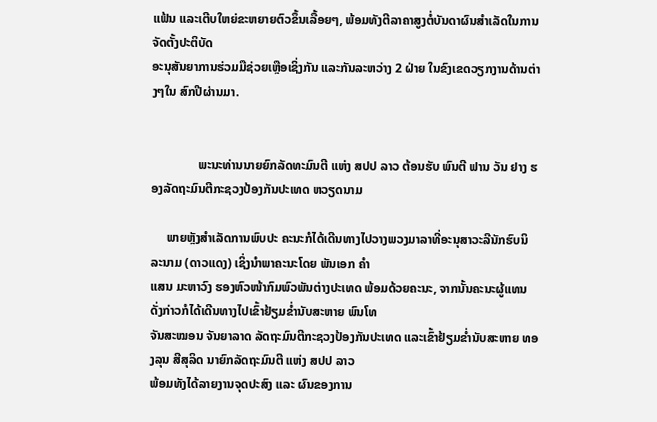ແຟ້ນ ແລະເຕີບໃຫຍ່ຂະຫຍາຍຕົວຂຶ້ນເລື້ອຍໆ, ພ້ອມທັງຕີລາຄາສູງຕໍ່ບັນດາຜົນສຳເລັດໃນການຈັດຕັ້ງປະຕິບັດ
ອະນຸສັນຍາການຮ່ວມມືຊ່ວຍເຫຼືອເຊິ່ງກັນ ແລະກັນລະຫວ່າງ 2 ຝ່າຍ ໃນຂົງເຂດວຽກງານດ້ານຕ່າງໆໃນ ສົກປີຜ່ານມາ.


               ພະນະທ່ານນາຍຍົກລັດທະມົນຕີ ແຫ່ງ ສປປ ລາວ ຕ້ອນຮັບ ພົນຕີ ຟານ ວັນ ຢາງ ຮອງລັດຖະມົນຕີກະຊວງປ້ອງກັນປະເທດ ຫວຽດນາມ

     ພາຍຫຼັງສຳເລັດການພົບປະ ຄະນະກໍໄດ້ເດີນທາງໄປວາງພວງມາລາທີ່ອະນຸສາວະລີນັກຮົບນິລະນາມ (ດາວແດງ) ເຊິ່ງນຳພາຄະນະໂດຍ ພັນເອກ ຄຳ
ແສນ ມະຫາວົງ ຮອງຫົວໜ້າກົມພົວພັນຕ່າງປະເທດ ພ້ອມດ້ວຍຄະນະ, ຈາກນັ້ນຄະນະຜູ້ແທນດັ່ງກ່າວກໍໄດ້ເດີນທາງໄປເຂົ້າຢ້ຽມຂໍ່ານັບສະຫາຍ ພົນໂທ
ຈັນສະໝອນ ຈັນຍາລາດ ລັດຖະມົນຕີກະຊວງປ້ອງກັນປະເທດ ແລະເຂົ້າຢ້ຽມຂໍ່ານັບສະຫາຍ ທອງລຸນ ສີສຸລິດ ນາຍົກລັດຖະມົນຕີ ແຫ່ງ ສປປ ລາວ
ພ້ອມທັງໄດ້ລາຍງານຈຸດປະສົງ ແລະ ຜົນຂອງການ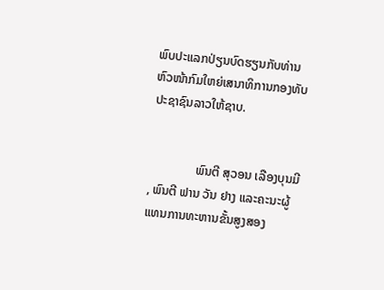ພົບປະແລກປ່ຽນບົດຮຽນກັບທ່ານຫົວໜ້າກົມໃຫຍ່ເສນາທິການກອງທັບປະຊາຊົນລາວໃຫ້ຊາບ.


               ພົນຕີ ສຸວອນ ເລືອງບຸນມີ , ພົນຕີ ຟານ ວັນ ຢາງ ແລະຄະນະຜູ້ແທນການທະຫານຂັ້ນສູງສອງ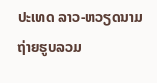ປະເທດ ລາວ-ຫວຽດນາມ ຖ່າຍຮູບລວມ